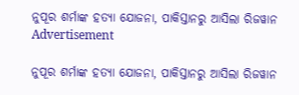ନୁପୂର ଶର୍ମାଙ୍କ ହତ୍ୟା ଯୋଜନା, ପାକିସ୍ତାନରୁ ଆସିଲା ରିଜୱାନ
Advertisement

ନୁପୂର ଶର୍ମାଙ୍କ ହତ୍ୟା ଯୋଜନା, ପାକିସ୍ତାନରୁ ଆସିଲା ରିଜୱାନ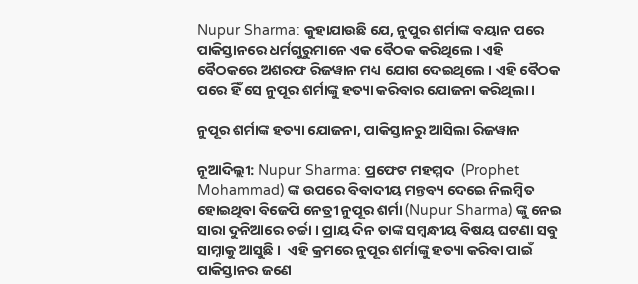Nupur Sharma: କୁହାଯାଉଛି ଯେ, ନୁପୁର ଶର୍ମାଙ୍କ ବୟାନ ପରେ ପାକିସ୍ତାନରେ ଧର୍ମଗୁରୁମାନେ ଏକ ବୈଠକ କରିଥିଲେ । ଏହି ବୈଠକରେ ଅଶରଫ ରିଜୱାନ ମଧ୍ୟ ଯୋଗ ଦେଇଥିଲେ । ଏହି ବୈଠକ ପରେ ହିଁ ସେ ନୁପୂର ଶର୍ମାଙ୍କୁ ହତ୍ୟା କରିବାର ଯୋଜନା କରିଥିଲା ।

ନୁପୂର ଶର୍ମାଙ୍କ ହତ୍ୟା ଯୋଜନା, ପାକିସ୍ତାନରୁ ଆସିଲା ରିଜୱାନ

ନୂଆଦିଲ୍ଲୀ: Nupur Sharma: ପ୍ରଫେଟ ମହମ୍ମଦ  (Prophet Mohammad) ଙ୍କ ଉପରେ ବିବାଦୀୟ ମନ୍ତବ୍ୟ ଦେଇେ ନିଲମ୍ବିତ ହୋଇଥିବା ବିଜେପି ନେତ୍ରୀ ନୁପୂର ଶର୍ମା (Nupur Sharma) ଙ୍କୁ ନେଇ ସାରା ଦୁନିଆରେ ଚର୍ଚ୍ଚା । ପ୍ରାୟ ଦିନ ତାଙ୍କ ସମ୍ୱନ୍ଧୀୟ ବିଷୟ ଘଟଣା ସବୁ ସାମ୍ନାକୁ ଆସୁଛି ।  ଏହି କ୍ରମରେ ନୁପୂର ଶର୍ମାଙ୍କୁ ହତ୍ୟା କରିବା ପାଇଁ ପାକିସ୍ତାନର ଜଣେ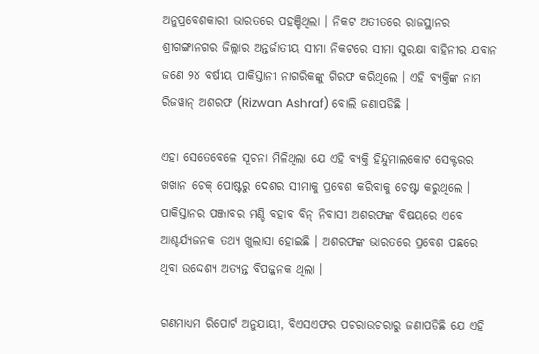ଅନୁପ୍ରବେଶକାରୀ ଭାରତରେ ପହଞ୍ଚିଥିଲା । ନିକଟ ଅତୀତରେ ରାଜସ୍ଥାନର ଶ୍ରୀଗଙ୍ଗାନଗର ଜିଲ୍ଲାର ଅନ୍ତର୍ଜାତୀୟ ସୀମା ନିକଟରେ ସୀମା ସୁରକ୍ଷା ବାହିନୀର ଯବାନ ଜଣେ ୨୪ ବର୍ଷୀୟ ପାକିସ୍ତାନୀ ନାଗରିକଙ୍କୁ ଗିରଫ କରିଥିଲେ । ଏହି ବ୍ୟକ୍ତିଙ୍କ ନାମ ରିଜୱାନ୍ ଅଶରଫ (Rizwan Ashraf) ବୋଲି ଜଣାପଡିଛି ।

ଏହା ସେତେବେଳେ ସୂଚନା ମିଳିଥିଲା ଯେ ଏହି ବ୍ୟକ୍ତି ହିନ୍ଦୁମାଲକୋଟ ସେକ୍ଟରର ଖଖାନ ଚେକ୍ ପୋଷ୍ଟରୁ ଦେଶର ସୀମାକୁ ପ୍ରବେଶ କରିବାକୁ ଚେଷ୍ଟା କରୁଥିଲେ । ପାକିସ୍ତାନର ପଞ୍ଜାବର ମଣ୍ଡି ବହାବ ବିନ୍ ନିବାସୀ ଅଶରଫଙ୍କ ବିଷୟରେ ଏବେ ଆଶ୍ଚର୍ଯ୍ୟଜନକ ତଥ୍ୟ ଖୁଲାସା ହୋଇଛି । ଅଶରଫଙ୍କ ଭାରତରେ ପ୍ରବେଶ ପଛରେ ଥିବା ଉଦ୍ଦେଶ୍ୟ ଅତ୍ୟନ୍ତ ବିପଜ୍ଜନକ ଥିଲା ।

ଗଣମାଧ୍ୟମ ରିପୋର୍ଟ ଅନୁଯାୟୀ, ବିଏସଏଫର ପଚରାଉଚରାରୁ ଜଣାପଡିଛି ଯେ ଏହି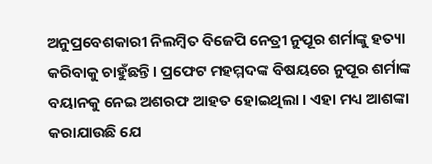ଅନୁପ୍ରବେଶକାରୀ ନିଲମ୍ବିତ ବିଜେପି ନେତ୍ରୀ ନୁପୂର ଶର୍ମାଙ୍କୁ ହତ୍ୟା କରିବାକୁ ଚାହୁଁଛନ୍ତି । ପ୍ରଫେଟ ମହମ୍ମଦଙ୍କ ବିଷୟରେ ନୁପୂର ଶର୍ମାଙ୍କ ବୟାନକୁ ନେଇ ଅଶରଫ ଆହତ ହୋଇଥିଲା । ଏହା ମଧ୍ୟ ଆଶଙ୍କା କରାଯାଉଛି ଯେ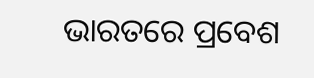ଭାରତରେ ପ୍ରବେଶ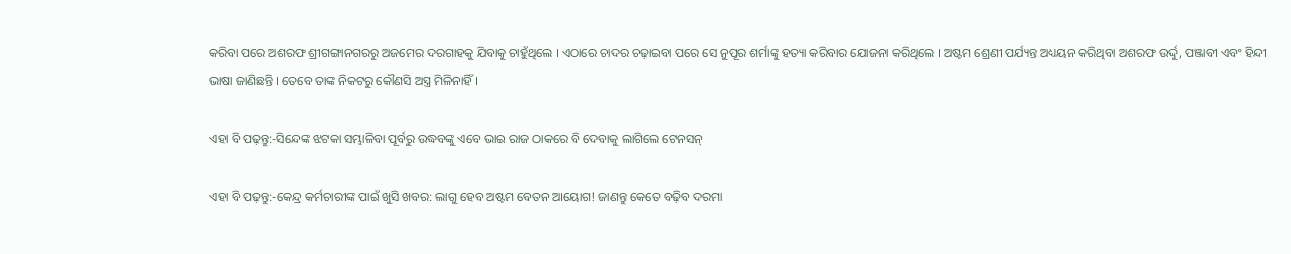କରିବା ପରେ ଅଶରଫ ଶ୍ରୀଗଙ୍ଗାନଗରରୁ ଅଜମେର ଦରଗାହକୁ ଯିବାକୁ ଚାହୁଁଥିଲେ । ଏଠାରେ ଚାଦର ଚଢ଼ାଇବା ପରେ ସେ ନୁପୂର ଶର୍ମାଙ୍କୁ ହତ୍ୟା କରିବାର ଯୋଜନା କରିଥିଲେ । ଅଷ୍ଟମ ଶ୍ରେଣୀ ପର୍ଯ୍ୟନ୍ତ ଅଧ୍ୟୟନ କରିଥିବା ଅଶରଫ ଉର୍ଦ୍ଦୁ, ପଞ୍ଜାବୀ ଏବଂ ହିନ୍ଦୀ ଭାଷା ଜାଣିଛନ୍ତି । ତେବେ ତାଙ୍କ ନିକଟରୁ କୌଣସି ଅସ୍ତ୍ର ମିଳିନାହିଁ ।

ଏହା ବି ପଢ଼ନ୍ତୁ:-ସିନ୍ଦେଙ୍କ ଝଟକା ସମ୍ଭାଳିବା ପୂର୍ବରୁ ଉଦ୍ଧବଙ୍କୁ ଏବେ ଭାଇ ରାଜ ଠାକରେ ବି ଦେବାକୁ ଲାଗିଲେ ଟେନସନ୍

ଏହା ବି ପଢ଼ନ୍ତୁ:-କେନ୍ଦ୍ର କର୍ମଚାରୀଙ୍କ ପାଇଁ ଖୁସି ଖବର: ଲାଗୁ ହେବ ଅଷ୍ଟମ ବେତନ ଆୟୋଗ! ଜାଣନ୍ତୁ କେତେ ବଢ଼ିବ ଦରମା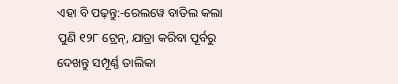ଏହା ବି ପଢ଼ନ୍ତୁ:-ରେଲୱେ ବାତିଲ କଲା ପୁଣି ୧୨୮ ଟ୍ରେନ୍, ଯାତ୍ରା କରିବା ପୂର୍ବରୁ ଦେଖନ୍ତୁ ସମ୍ପୂର୍ଣ୍ଣ ତାଲିକା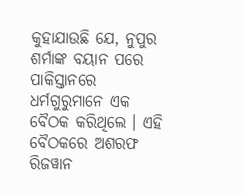କୁହାଯାଉଛି ଯେ, ନୁପୁର ଶର୍ମାଙ୍କ ବୟାନ ପରେ ପାକିସ୍ତାନରେ ଧର୍ମଗୁରୁମାନେ ଏକ ବୈଠକ କରିଥିଲେ । ଏହି ବୈଠକରେ ଅଶରଫ ରିଜୱାନ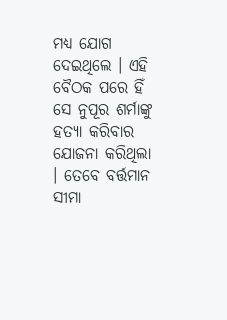ମଧ୍ୟ ଯୋଗ ଦେଇଥିଲେ । ଏହି ବୈଠକ ପରେ ହିଁ ସେ ନୁପୂର ଶର୍ମାଙ୍କୁ ହତ୍ୟା କରିବାର ଯୋଜନା କରିଥିଲା । ତେବେ ବର୍ତ୍ତମାନ ସୀମା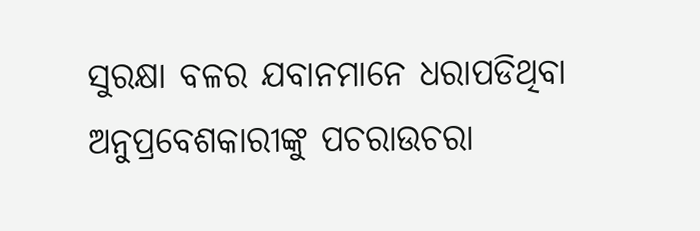ସୁରକ୍ଷା ବଳର ଯବାନମାନେ ଧରାପଡିଥିବା ଅନୁପ୍ରବେଶକାରୀଙ୍କୁ ପଚରାଉଚରା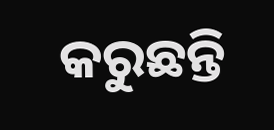କରୁଛନ୍ତି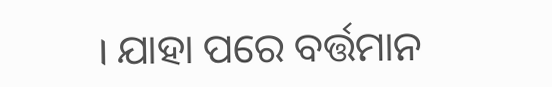। ଯାହା ପରେ ବର୍ତ୍ତମାନ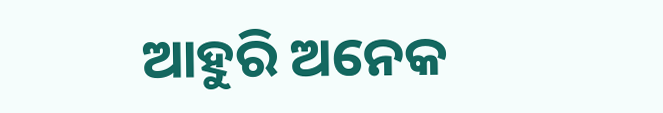ଆହୁରି ଅନେକ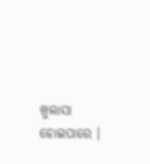ଖୁଲାସା ହୋଇପାରେ ।